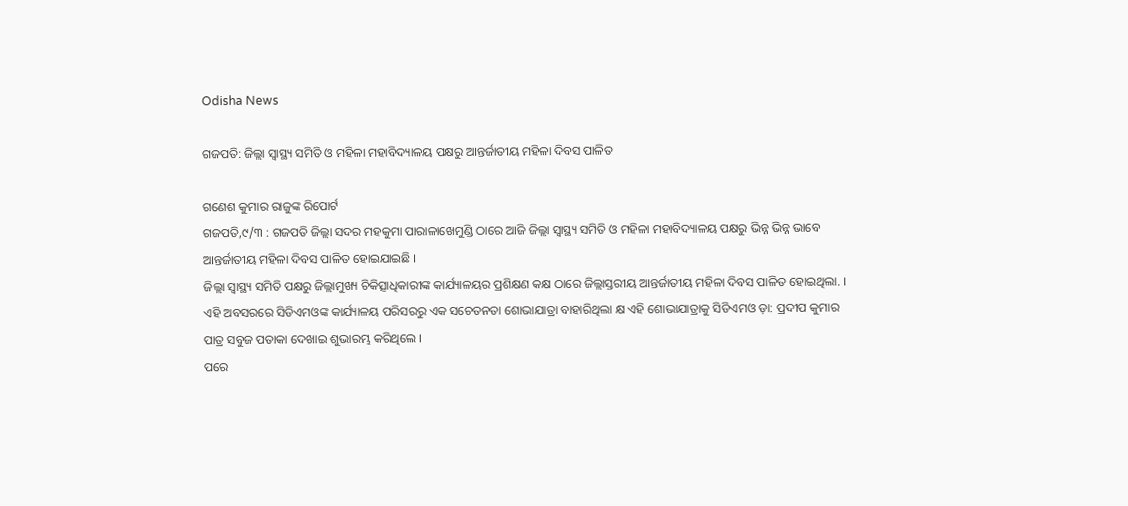Odisha News

ଗଜପତି: ଜିଲ୍ଲା ସ୍ବାସ୍ଥ୍ୟ ସମିତି ଓ ମହିଳା ମହାବିଦ୍ୟାଳୟ ପକ୍ଷରୁ ଆନ୍ତର୍ଜାତୀୟ ମହିଳା ଦିବସ ପାଳିତ

ଗଣେଶ କୁମାର ରାଜୁଙ୍କ ରିପୋର୍ଟ
ଗଜପତି,୯/୩ : ଗଜପତି ଜିଲ୍ଲା ସଦର ମହକୁମା ପାରାଳାଖେମୁଣ୍ଡି ଠାରେ ଆଜି ଜିଲ୍ଲା ସ୍ବାସ୍ଥ୍ୟ ସମିତି ଓ ମହିଳା ମହାବିଦ୍ୟାଳୟ ପକ୍ଷରୁ ଭିନ୍ନ ଭିନ୍ନ ଭାବେ ଆନ୍ତର୍ଜାତୀୟ ମହିଳା ଦିବସ ପାଳିତ ହୋଇଯାଇଛି ।
ଜିଲ୍ଲା ସ୍ୱାସ୍ଥ୍ୟ ସମିତି ପକ୍ଷରୁ ଜିଲ୍ଲାମୁଖ୍ୟ ଚିକିତ୍ସାଧିକାରୀଙ୍କ କାର୍ଯ୍ୟାଳୟର ପ୍ରଶିକ୍ଷଣ କକ୍ଷ ଠାରେ ଜିଲ୍ଲାସ୍ତରୀୟ ଆନ୍ତର୍ଜାତୀୟ ମହିଳା ଦିବସ ପାଳିତ ହୋଇଥିଲା. ।
ଏହି ଅବସରରେ ସିଡିଏମଓଙ୍କ କାର୍ଯ୍ୟାଳୟ ପରିସରରୁ ଏକ ସଚେତନତା ଶୋଭାଯାତ୍ରା ବାହାରିଥିଲା କ୍ଷ ଏହି ଶୋଭାଯାତ୍ରାକୁ ସିଡିଏମଓ ଡ଼ା: ପ୍ରଦୀପ କୁମାର ପାତ୍ର ସବୁଜ ପତାକା ଦେଖାଇ ଶୁଭାରମ୍ଭ କରିଥିଲେ ।
ପରେ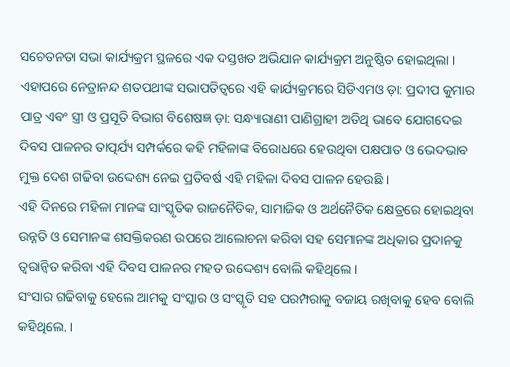ସଚେତନତା ସଭା କାର୍ଯ୍ୟକ୍ରମ ସ୍ଥଳରେ ଏକ ଦସ୍ତଖତ ଅଭିଯାନ କାର୍ଯ୍ୟକ୍ରମ ଅନୁଷ୍ଠିତ ହୋଇଥିଲା ।
ଏହାପରେ ନେତ୍ରାନନ୍ଦ ଶତପଥୀଙ୍କ ସଭାପତିତ୍ୱରେ ଏହି କାର୍ଯ୍ୟକ୍ରମରେ ସିଡିଏମଓ ଡ଼ା: ପ୍ରଦୀପ କୁମାର ପାତ୍ର ଏବଂ ସ୍ତ୍ରୀ ଓ ପ୍ରସୂତି ବିଭାଗ ବିଶେଷଜ୍ଞ ଡ଼ା: ସନ୍ଧ୍ୟାରାଣୀ ପାଣିଗ୍ରାହୀ ଅତିଥି ଭାବେ ଯୋଗଦେଇ ଦିବସ ପାଳନର ତାତ୍ପର୍ଯ୍ୟ ସମ୍ପର୍କରେ କହି ମହିଳାଙ୍କ ବିରୋଧରେ ହେଉଥିବା ପକ୍ଷପାତ ଓ ଭେଦଭାବ ମୁକ୍ତ ଦେଶ ଗଢିବା ଉଦ୍ଦେଶ୍ୟ ନେଇ ପ୍ରତିବର୍ଷ ଏହି ମହିଳା ଦିବସ ପାଳନ ହେଉଛି ।
ଏହି ଦିନରେ ମହିଳା ମାନଙ୍କ ସାଂସ୍କୃତିକ ରାଜନୈତିକ, ସାମାଜିକ ଓ ଅର୍ଥନୈତିକ କ୍ଷେତ୍ରରେ ହୋଇଥିବା ଉନ୍ନତି ଓ ସେମାନଙ୍କ ଶସକ୍ତିକରଣ ଉପରେ ଆଲୋଚନା କରିବା ସହ ସେମାନଙ୍କ ଅଧିକାର ପ୍ରଦାନକୁ ତ୍ବରାନ୍ୱିତ କରିବା ଏହି ଦିବସ ପାଳନର ମହତ ଉଦ୍ଦେଶ୍ୟ ବୋଲି କହିଥିଲେ ।
ସଂସାର ଗଢିବାକୁ ହେଲେ ଆମକୁ ସଂସ୍କାର ଓ ସଂସ୍କୃତି ସହ ପରମ୍ପରାକୁ ବଜାୟ ରଖିବାକୁ ହେବ ବୋଲି କହିଥିଲେ. ।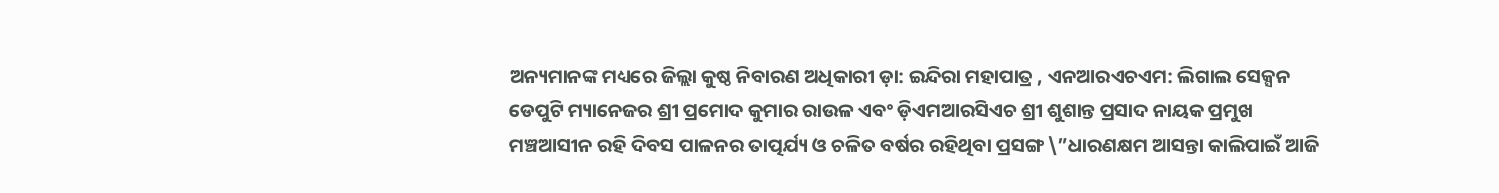ଅନ୍ୟମାନଙ୍କ ମଧ୍ୟରେ ଜିଲ୍ଲା କୁଷ୍ଠ ନିବାରଣ ଅଧିକାରୀ ଡ଼ା: ଇନ୍ଦିରା ମହାପାତ୍ର , ଏନଆରଏଚଏମ: ଲିଗାଲ ସେକ୍ସନ ଡେପୁଟି ମ୍ୟାନେଜର ଶ୍ରୀ ପ୍ରମୋଦ କୁମାର ରାଉଳ ଏବଂ ଡ଼ିଏମଆରସିଏଚ ଶ୍ରୀ ଶୁଶାନ୍ତ ପ୍ରସାଦ ନାୟକ ପ୍ରମୁଖ ମଞ୍ଚଆସୀନ ରହି ଦିବସ ପାଳନର ତାତ୍ପର୍ଯ୍ୟ ଓ ଚଳିତ ବର୍ଷର ରହିଥିବା ପ୍ରସଙ୍ଗ \”ଧାରଣକ୍ଷମ ଆସନ୍ତା କାଲିପାଇଁ ଆଜି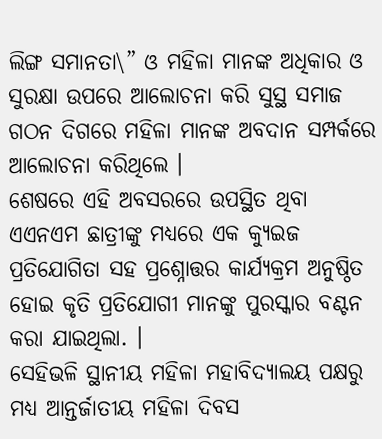ଲିଙ୍ଗ ସମାନତା\” ଓ ମହିଳା ମାନଙ୍କ ଅଧିକାର ଓ ସୁରକ୍ଷା ଉପରେ ଆଲୋଚନା କରି ସୁସ୍ଥ ସମାଜ ଗଠନ ଦିଗରେ ମହିଳା ମାନଙ୍କ ଅବଦାନ ସମ୍ପର୍କରେ ଆଲୋଚନା କରିଥିଲେ ।
ଶେଷରେ ଏହି ଅବସରରେ ଉପସ୍ଥିତ ଥିବା ଏଏନଏମ ଛାତ୍ରୀଙ୍କୁ ମଧ୍ୟରେ ଏକ କ୍ୟୁଇଜ ପ୍ରତିଯୋଗିତା ସହ ପ୍ରଶ୍ନୋତ୍ତର କାର୍ଯ୍ୟକ୍ରମ ଅନୁଷ୍ଠିତ ହୋଇ କୃତି ପ୍ରତିଯୋଗୀ ମାନଙ୍କୁ ପୁରସ୍କାର ବଣ୍ଟନ କରା ଯାଇଥିଲା. ।
ସେହିଭଳି ସ୍ଥାନୀୟ ମହିଳା ମହାବିଦ୍ୟାଲୟ ପକ୍ଷରୁ ମଧ୍ୟ ଆନ୍ତର୍ଜାତୀୟ ମହିଳା ଦିବସ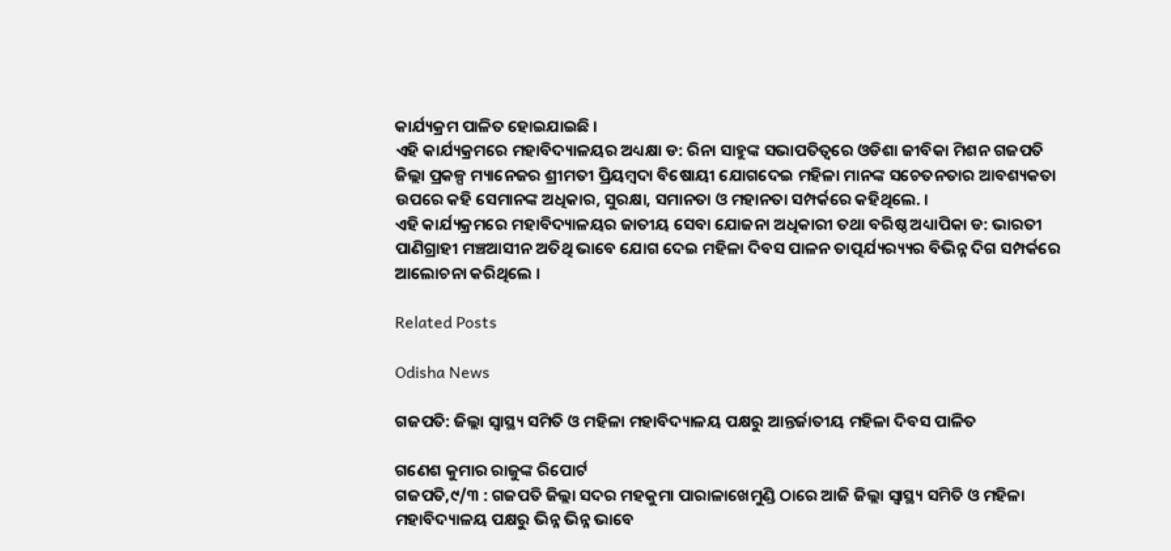କାର୍ଯ୍ୟକ୍ରମ ପାଳିତ ହୋଇଯାଇଛି ।
ଏହି କାର୍ଯ୍ୟକ୍ରମରେ ମହାବିଦ୍ୟାଳୟର ଅଧ୍ୟକ୍ଷା ଡ: ରିନା ସାହୁଙ୍କ ସଭାପତିତ୍ୱରେ ଓଡିଶା ଜୀବିକା ମିଶନ ଗଜପତି ଜିଲ୍ଲା ପ୍ରକଳ୍ପ ମ୍ୟାନେଜର ଶ୍ରୀମତୀ ପ୍ରିୟମ୍ବଦା ବିଷୋୟୀ ଯୋଗଦେଇ ମହିଳା ମାନଙ୍କ ସଚେତନତାର ଆବଶ୍ୟକତା ଉପରେ କହି ସେମାନଙ୍କ ଅଧିକାର, ସୁରକ୍ଷା, ସମାନତା ଓ ମହାନତା ସମ୍ପର୍କରେ କହିଥିଲେ. ।
ଏହି କାର୍ଯ୍ୟକ୍ରମରେ ମହାବିଦ୍ୟାଳୟର ଜାତୀୟ ସେବା ଯୋଜନା ଅଧିକାରୀ ତଥା ବରିଷ୍ଠ ଅଧ୍ୟାପିକା ଡ: ଭାରତୀ ପାଣିଗ୍ରାହୀ ମଞ୍ଚଆସୀନ ଅତିଥି ଭାବେ ଯୋଗ ଦେଇ ମହିଳା ଦିବସ ପାଳନ ତାତ୍ପର୍ଯ୍ୟର‌୍ୟ୍ୟର ବିଭିନ୍ନ ଦିଗ ସମ୍ପର୍କରେ ଆଲୋଚନା କରିଥିଲେ ।

Related Posts

Odisha News

ଗଜପତି: ଜିଲ୍ଲା ସ୍ବାସ୍ଥ୍ୟ ସମିତି ଓ ମହିଳା ମହାବିଦ୍ୟାଳୟ ପକ୍ଷରୁ ଆନ୍ତର୍ଜାତୀୟ ମହିଳା ଦିବସ ପାଳିତ

ଗଣେଶ କୁମାର ରାଜୁଙ୍କ ରିପୋର୍ଟ
ଗଜପତି,୯/୩ : ଗଜପତି ଜିଲ୍ଲା ସଦର ମହକୁମା ପାରାଳାଖେମୁଣ୍ଡି ଠାରେ ଆଜି ଜିଲ୍ଲା ସ୍ବାସ୍ଥ୍ୟ ସମିତି ଓ ମହିଳା ମହାବିଦ୍ୟାଳୟ ପକ୍ଷରୁ ଭିନ୍ନ ଭିନ୍ନ ଭାବେ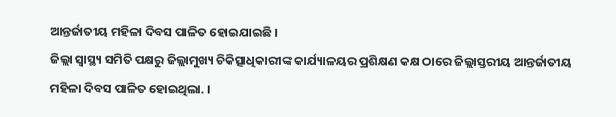ଆନ୍ତର୍ଜାତୀୟ ମହିଳା ଦିବସ ପାଳିତ ହୋଇଯାଇଛି ।
ଜିଲ୍ଲା ସ୍ୱାସ୍ଥ୍ୟ ସମିତି ପକ୍ଷରୁ ଜିଲ୍ଲାମୁଖ୍ୟ ଚିକିତ୍ସାଧିକାରୀଙ୍କ କାର୍ଯ୍ୟାଳୟର ପ୍ରଶିକ୍ଷଣ କକ୍ଷ ଠାରେ ଜିଲ୍ଲାସ୍ତରୀୟ ଆନ୍ତର୍ଜାତୀୟ ମହିଳା ଦିବସ ପାଳିତ ହୋଇଥିଲା. ।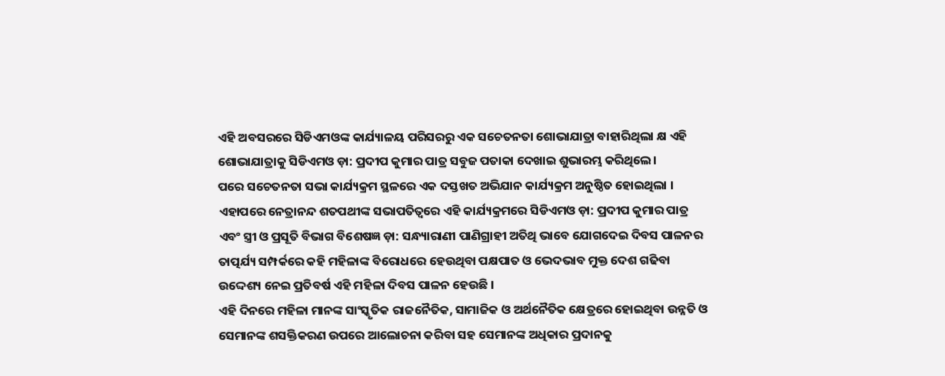ଏହି ଅବସରରେ ସିଡିଏମଓଙ୍କ କାର୍ଯ୍ୟାଳୟ ପରିସରରୁ ଏକ ସଚେତନତା ଶୋଭାଯାତ୍ରା ବାହାରିଥିଲା କ୍ଷ ଏହି ଶୋଭାଯାତ୍ରାକୁ ସିଡିଏମଓ ଡ଼ା: ପ୍ରଦୀପ କୁମାର ପାତ୍ର ସବୁଜ ପତାକା ଦେଖାଇ ଶୁଭାରମ୍ଭ କରିଥିଲେ ।
ପରେ ସଚେତନତା ସଭା କାର୍ଯ୍ୟକ୍ରମ ସ୍ଥଳରେ ଏକ ଦସ୍ତଖତ ଅଭିଯାନ କାର୍ଯ୍ୟକ୍ରମ ଅନୁଷ୍ଠିତ ହୋଇଥିଲା ।
ଏହାପରେ ନେତ୍ରାନନ୍ଦ ଶତପଥୀଙ୍କ ସଭାପତିତ୍ୱରେ ଏହି କାର୍ଯ୍ୟକ୍ରମରେ ସିଡିଏମଓ ଡ଼ା: ପ୍ରଦୀପ କୁମାର ପାତ୍ର ଏବଂ ସ୍ତ୍ରୀ ଓ ପ୍ରସୂତି ବିଭାଗ ବିଶେଷଜ୍ଞ ଡ଼ା: ସନ୍ଧ୍ୟାରାଣୀ ପାଣିଗ୍ରାହୀ ଅତିଥି ଭାବେ ଯୋଗଦେଇ ଦିବସ ପାଳନର ତାତ୍ପର୍ଯ୍ୟ ସମ୍ପର୍କରେ କହି ମହିଳାଙ୍କ ବିରୋଧରେ ହେଉଥିବା ପକ୍ଷପାତ ଓ ଭେଦଭାବ ମୁକ୍ତ ଦେଶ ଗଢିବା ଉଦ୍ଦେଶ୍ୟ ନେଇ ପ୍ରତିବର୍ଷ ଏହି ମହିଳା ଦିବସ ପାଳନ ହେଉଛି ।
ଏହି ଦିନରେ ମହିଳା ମାନଙ୍କ ସାଂସ୍କୃତିକ ରାଜନୈତିକ, ସାମାଜିକ ଓ ଅର୍ଥନୈତିକ କ୍ଷେତ୍ରରେ ହୋଇଥିବା ଉନ୍ନତି ଓ ସେମାନଙ୍କ ଶସକ୍ତିକରଣ ଉପରେ ଆଲୋଚନା କରିବା ସହ ସେମାନଙ୍କ ଅଧିକାର ପ୍ରଦାନକୁ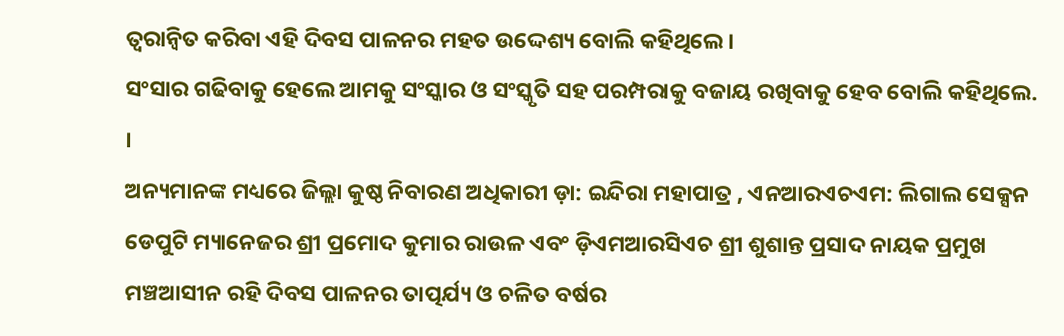ତ୍ବରାନ୍ୱିତ କରିବା ଏହି ଦିବସ ପାଳନର ମହତ ଉଦ୍ଦେଶ୍ୟ ବୋଲି କହିଥିଲେ ।
ସଂସାର ଗଢିବାକୁ ହେଲେ ଆମକୁ ସଂସ୍କାର ଓ ସଂସ୍କୃତି ସହ ପରମ୍ପରାକୁ ବଜାୟ ରଖିବାକୁ ହେବ ବୋଲି କହିଥିଲେ. ।
ଅନ୍ୟମାନଙ୍କ ମଧ୍ୟରେ ଜିଲ୍ଲା କୁଷ୍ଠ ନିବାରଣ ଅଧିକାରୀ ଡ଼ା: ଇନ୍ଦିରା ମହାପାତ୍ର , ଏନଆରଏଚଏମ: ଲିଗାଲ ସେକ୍ସନ ଡେପୁଟି ମ୍ୟାନେଜର ଶ୍ରୀ ପ୍ରମୋଦ କୁମାର ରାଉଳ ଏବଂ ଡ଼ିଏମଆରସିଏଚ ଶ୍ରୀ ଶୁଶାନ୍ତ ପ୍ରସାଦ ନାୟକ ପ୍ରମୁଖ ମଞ୍ଚଆସୀନ ରହି ଦିବସ ପାଳନର ତାତ୍ପର୍ଯ୍ୟ ଓ ଚଳିତ ବର୍ଷର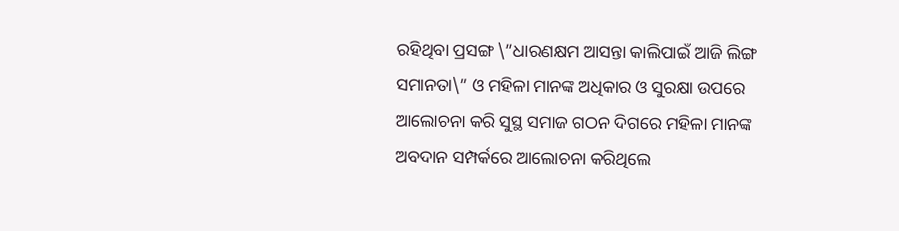ରହିଥିବା ପ୍ରସଙ୍ଗ \”ଧାରଣକ୍ଷମ ଆସନ୍ତା କାଲିପାଇଁ ଆଜି ଲିଙ୍ଗ ସମାନତା\” ଓ ମହିଳା ମାନଙ୍କ ଅଧିକାର ଓ ସୁରକ୍ଷା ଉପରେ ଆଲୋଚନା କରି ସୁସ୍ଥ ସମାଜ ଗଠନ ଦିଗରେ ମହିଳା ମାନଙ୍କ ଅବଦାନ ସମ୍ପର୍କରେ ଆଲୋଚନା କରିଥିଲେ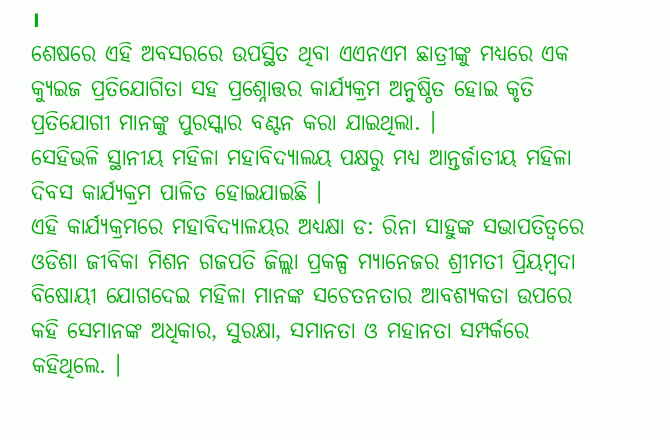।
ଶେଷରେ ଏହି ଅବସରରେ ଉପସ୍ଥିତ ଥିବା ଏଏନଏମ ଛାତ୍ରୀଙ୍କୁ ମଧ୍ୟରେ ଏକ କ୍ୟୁଇଜ ପ୍ରତିଯୋଗିତା ସହ ପ୍ରଶ୍ନୋତ୍ତର କାର୍ଯ୍ୟକ୍ରମ ଅନୁଷ୍ଠିତ ହୋଇ କୃତି ପ୍ରତିଯୋଗୀ ମାନଙ୍କୁ ପୁରସ୍କାର ବଣ୍ଟନ କରା ଯାଇଥିଲା. ।
ସେହିଭଳି ସ୍ଥାନୀୟ ମହିଳା ମହାବିଦ୍ୟାଲୟ ପକ୍ଷରୁ ମଧ୍ୟ ଆନ୍ତର୍ଜାତୀୟ ମହିଳା ଦିବସ କାର୍ଯ୍ୟକ୍ରମ ପାଳିତ ହୋଇଯାଇଛି ।
ଏହି କାର୍ଯ୍ୟକ୍ରମରେ ମହାବିଦ୍ୟାଳୟର ଅଧ୍ୟକ୍ଷା ଡ: ରିନା ସାହୁଙ୍କ ସଭାପତିତ୍ୱରେ ଓଡିଶା ଜୀବିକା ମିଶନ ଗଜପତି ଜିଲ୍ଲା ପ୍ରକଳ୍ପ ମ୍ୟାନେଜର ଶ୍ରୀମତୀ ପ୍ରିୟମ୍ବଦା ବିଷୋୟୀ ଯୋଗଦେଇ ମହିଳା ମାନଙ୍କ ସଚେତନତାର ଆବଶ୍ୟକତା ଉପରେ କହି ସେମାନଙ୍କ ଅଧିକାର, ସୁରକ୍ଷା, ସମାନତା ଓ ମହାନତା ସମ୍ପର୍କରେ କହିଥିଲେ. ।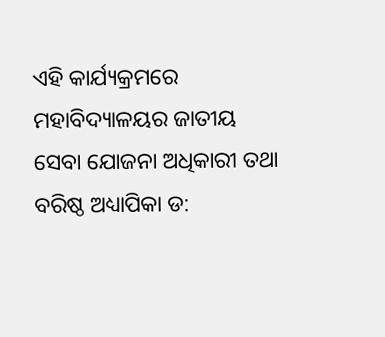ଏହି କାର୍ଯ୍ୟକ୍ରମରେ ମହାବିଦ୍ୟାଳୟର ଜାତୀୟ ସେବା ଯୋଜନା ଅଧିକାରୀ ତଥା ବରିଷ୍ଠ ଅଧ୍ୟାପିକା ଡ: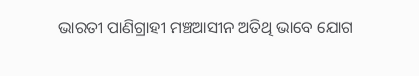ଭାରତୀ ପାଣିଗ୍ରାହୀ ମଞ୍ଚଆସୀନ ଅତିଥି ଭାବେ ଯୋଗ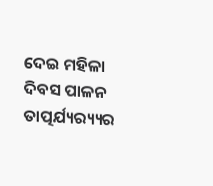ଦେଇ ମହିଳା ଦିବସ ପାଳନ ତାତ୍ପର୍ଯ୍ୟର‌୍ୟ୍ୟର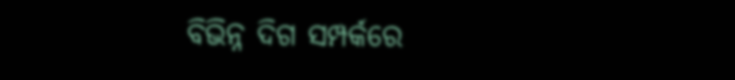ବିଭିନ୍ନ ଦିଗ ସମ୍ପର୍କରେ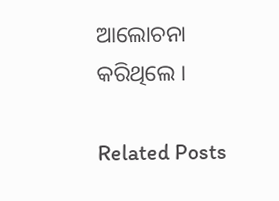ଆଲୋଚନା କରିଥିଲେ ।

Related Posts